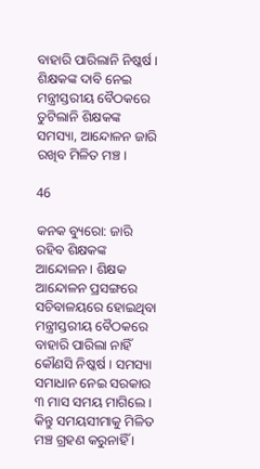ବାହାରି ପାରିଲାନି ନିଷ୍କର୍ଷ । ଶିକ୍ଷକଙ୍କ ଦାବି ନେଇ ମନ୍ତ୍ରୀସ୍ତରୀୟ ବୈଠକରେ ତୁଟିଲାନି ଶିକ୍ଷକଙ୍କ ସମସ୍ୟା, ଆନ୍ଦୋଳନ ଜାରି ରଖିବ ମିଳିତ ମଞ୍ଚ।

46

କନକ ବ୍ୟୁରୋ: ଜାରି ରହିବ ଶିକ୍ଷକଙ୍କ ଆନ୍ଦୋଳନ । ଶିକ୍ଷକ ଆନ୍ଦୋଳନ ପ୍ରସଙ୍ଗରେ ସଚିବାଳୟରେ ହୋଇଥିବା ମନ୍ତ୍ରୀସ୍ତରୀୟ ବୈଠକରେ ବାହାରି ପାରିଲା ନାହିଁ କୌଣସି ନିଷ୍କର୍ଷ । ସମସ୍ୟା ସମାଧାନ ନେଇ ସରକାର ୩ ମାସ ସମୟ ମାଗିଲେ । କିନ୍ତୁ ସମୟସୀମାକୁ ମିଳିତ ମଞ୍ଚ ଗ୍ରହଣ କରୁନାହିଁ ।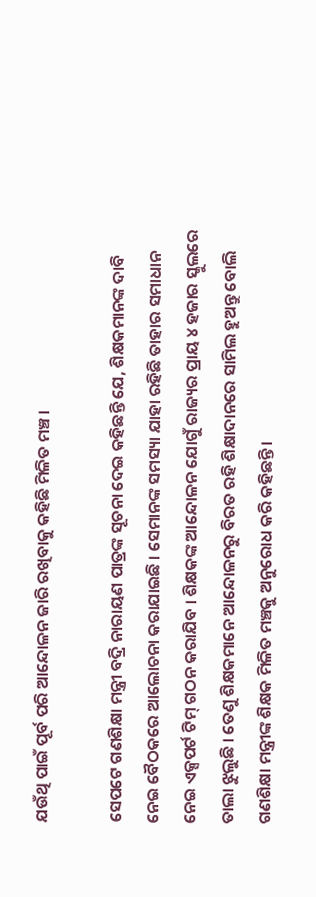ଯଉଁଥି ପାଇଁ ପୂର୍ବ ପରି ଆନ୍ଦୋଳନ ଜାରି ରଖିବାକୁ କହିଛି ମିଳିତ ମଞ୍ଚ ।

ସେପଟେ ଗଣଶିକ୍ଷା ମନ୍ତ୍ରୀ ବଦ୍ରି ନାରାୟଣ ପାତ୍ରଙ୍କ ସୂଚନା ଦେଇ କହିଛନ୍ତି ଯେ, ଶିକ୍ଷକମାନଙ୍କ ଦାବି ନେଇ ବୈଠକରେ ଆଲୋଚନା କରାଯାଇଛି । ସେମାନଙ୍କ ସମସ୍ୟା ଯାହା ରହିଛି ତାହାର ସମାଧାନ ନେଇ ଏକ୍ସପର୍ଟ ଟିମ୍ ଗଠନ କରାଯିବ । ଶିକ୍ଷକଙ୍କ ଆନ୍ଦୋଳନ ଯୋଗୁଁ ରାଜ୍ୟର ପ୍ରାୟ ୪ ହଜାର ସ୍କୁଲରେ ତାଲା ଝୁଲୁଛି । ତେଣୁ ଶିକ୍ଷକମାନେ ଆନ୍ଦୋଳନରୁ ବିରତ ରହି ଶିକ୍ଷାଦାନରେ ସାମିଲ ହୁଅନ୍ତୁ ବୋଲି ଗଣଶିକ୍ଷା ମନ୍ତ୍ରୀଙ୍କ ଶିକ୍ଷକ ମିଳିତ ମଞ୍ଚକୁ ଅନୁରୋଧ କରି କହିଛନ୍ତି ।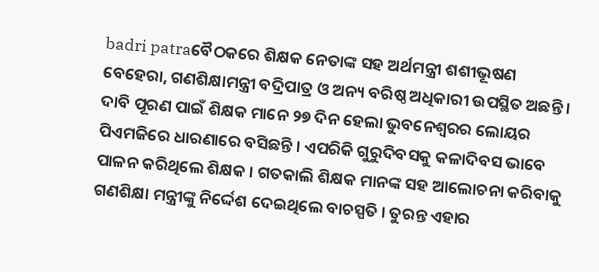badri patraବୈଠକରେ ଶିକ୍ଷକ ନେତାଙ୍କ ସହ ଅର୍ଥମନ୍ତ୍ରୀ ଶଶୀଭୂଷଣ ବେହେରା, ଗଣଶିକ୍ଷାମନ୍ତ୍ରୀ ବଦ୍ରିପାତ୍ର ଓ ଅନ୍ୟ ବରିଷ୍ଠ ଅଧିକାରୀ ଉପସ୍ଥିତ ଅଛନ୍ତି । ଦାବି ପୂରଣ ପାଇଁ ଶିକ୍ଷକ ମାନେ ୨୭ ଦିନ ହେଲା ଭୁବନେଶ୍ୱରର ଲୋୟର ପିଏମଜିରେ ଧାରଣାରେ ବସିଛନ୍ତି । ଏପରିକି ଗୁରୁଦିବସକୁ କଳାଦିବସ ଭାବେ ପାଳନ କରିଥିଲେ ଶିକ୍ଷକ । ଗତକାଲି ଶିକ୍ଷକ ମାନଙ୍କ ସହ ଆଲୋଚନା କରିବାକୁ ଗଣଶିକ୍ଷା ମନ୍ତ୍ରୀଙ୍କୁ ନିର୍ଦ୍ଦେଶ ଦେଇଥିଲେ ବାଚସ୍ପତି । ତୁରନ୍ତ ଏହାର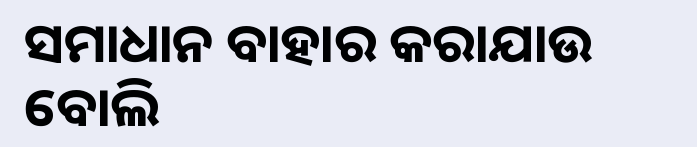ସମାଧାନ ବାହାର କରାଯାଉ ବୋଲି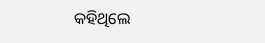କହିଥିଲେ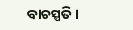ବାଚସ୍ପତି ।